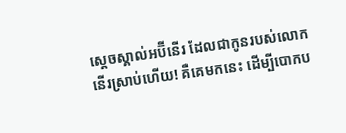ស្តេចស្គាល់អប៊ីនើរ ដែលជាកូនរបស់លោកនើរស្រាប់ហើយ! គឺគេមកនេះ ដើម្បីបោកប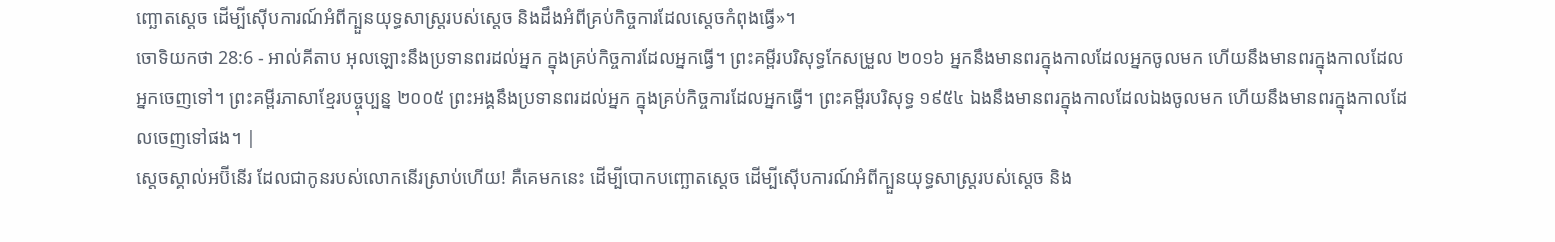ញ្ឆោតស្តេច ដើម្បីស៊ើបការណ៍អំពីក្បួនយុទ្ធសាស្ត្ររបស់ស្តេច និងដឹងអំពីគ្រប់កិច្ចការដែលស្តេចកំពុងធ្វើ»។
ចោទិយកថា 28:6 - អាល់គីតាប អុលឡោះនឹងប្រទានពរដល់អ្នក ក្នុងគ្រប់កិច្ចការដែលអ្នកធ្វើ។ ព្រះគម្ពីរបរិសុទ្ធកែសម្រួល ២០១៦ អ្នកនឹងមានពរក្នុងកាលដែលអ្នកចូលមក ហើយនឹងមានពរក្នុងកាលដែលអ្នកចេញទៅ។ ព្រះគម្ពីរភាសាខ្មែរបច្ចុប្បន្ន ២០០៥ ព្រះអង្គនឹងប្រទានពរដល់អ្នក ក្នុងគ្រប់កិច្ចការដែលអ្នកធ្វើ។ ព្រះគម្ពីរបរិសុទ្ធ ១៩៥៤ ឯងនឹងមានពរក្នុងកាលដែលឯងចូលមក ហើយនឹងមានពរក្នុងកាលដែលចេញទៅផង។ |
ស្តេចស្គាល់អប៊ីនើរ ដែលជាកូនរបស់លោកនើរស្រាប់ហើយ! គឺគេមកនេះ ដើម្បីបោកបញ្ឆោតស្តេច ដើម្បីស៊ើបការណ៍អំពីក្បួនយុទ្ធសាស្ត្ររបស់ស្តេច និង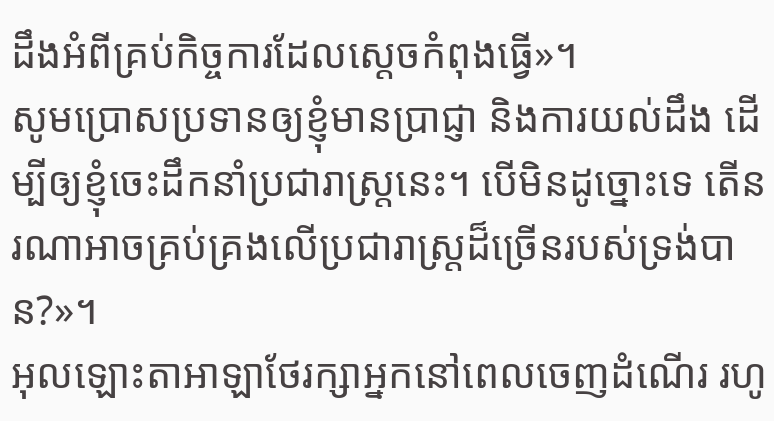ដឹងអំពីគ្រប់កិច្ចការដែលស្តេចកំពុងធ្វើ»។
សូមប្រោសប្រទានឲ្យខ្ញុំមានប្រាជ្ញា និងការយល់ដឹង ដើម្បីឲ្យខ្ញុំចេះដឹកនាំប្រជារាស្ត្រនេះ។ បើមិនដូច្នោះទេ តើនរណាអាចគ្រប់គ្រងលើប្រជារាស្ត្រដ៏ច្រើនរបស់ទ្រង់បាន?»។
អុលឡោះតាអាឡាថែរក្សាអ្នកនៅពេលចេញដំណើរ រហូ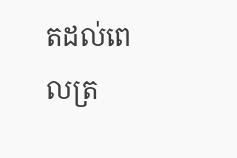តដល់ពេលត្រ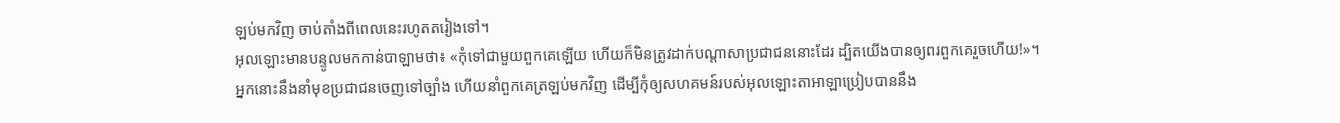ឡប់មកវិញ ចាប់តាំងពីពេលនេះរហូតតរៀងទៅ។
អុលឡោះមានបន្ទូលមកកាន់បាឡាមថា៖ «កុំទៅជាមួយពួកគេឡើយ ហើយក៏មិនត្រូវដាក់បណ្តាសាប្រជាជននោះដែរ ដ្បិតយើងបានឲ្យពរពួកគេរួចហើយ!»។
អ្នកនោះនឹងនាំមុខប្រជាជនចេញទៅច្បាំង ហើយនាំពួកគេត្រឡប់មកវិញ ដើម្បីកុំឲ្យសហគមន៍របស់អុលឡោះតាអាឡាប្រៀបបាននឹង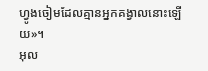ហ្វូងចៀមដែលគ្មានអ្នកគង្វាលនោះឡើយ»។
អុល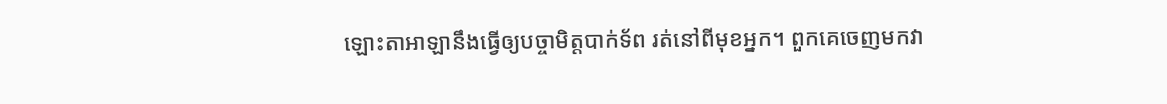ឡោះតាអាឡានឹងធ្វើឲ្យបច្ចាមិត្តបាក់ទ័ព រត់នៅពីមុខអ្នក។ ពួកគេចេញមកវា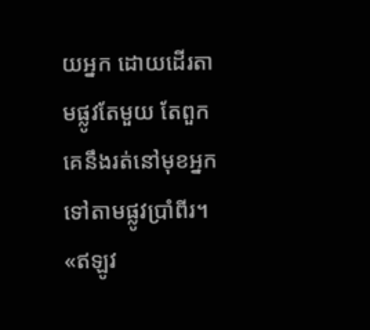យអ្នក ដោយដើរតាមផ្លូវតែមួយ តែពួកគេនឹងរត់នៅមុខអ្នក ទៅតាមផ្លូវប្រាំពីរ។
«ឥឡូវ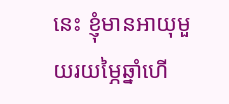នេះ ខ្ញុំមានអាយុមួយរយម្ភៃឆ្នាំហើ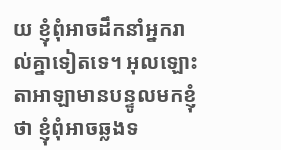យ ខ្ញុំពុំអាចដឹកនាំអ្នករាល់គ្នាទៀតទេ។ អុលឡោះតាអាឡាមានបន្ទូលមកខ្ញុំថា ខ្ញុំពុំអាចឆ្លងទ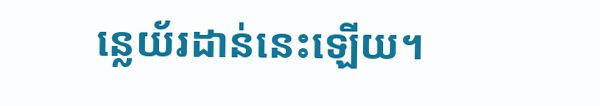ន្លេយ័រដាន់នេះឡើយ។